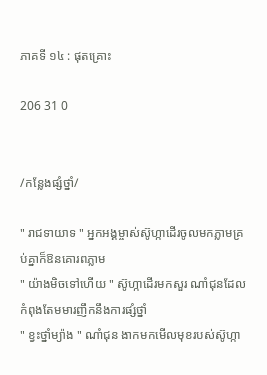ភាគទី ១៤ : ផុតគ្រោះ

206 31 0


/កន្លែងផ្សំថ្នាំ/

" រាជទាយាទ " អ្នកអង្គម្ចាស់ស៊ូហ្កាដើរចូលមកភ្លាមគ្រប់គ្នាក៏ឱនគោរពភ្លាម
" យ៉ាងមិចទៅហើយ " ស៊ូហ្កាដើរមកសួរ ណាំជុនដែលកំពុងតែមមារញឹកនឹងការផ្សំថ្នាំ
" ខ្វះថ្នាំម្យ៉ាង " ណាំជុន ងាកមកមើលមុខរបស់ស៊ូហ្កា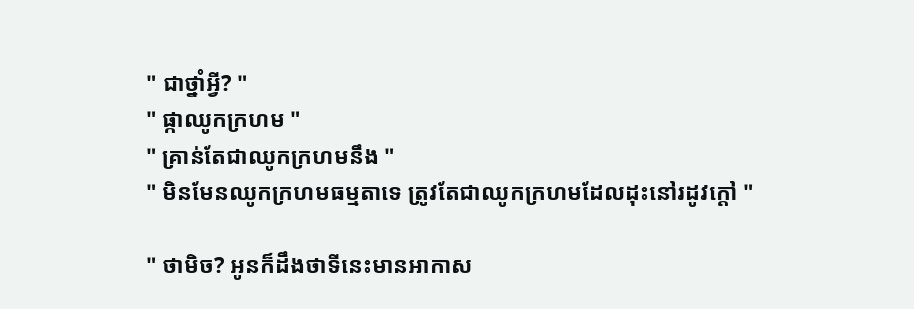" ជាថ្នាំអ្វី? "
" ផ្កាឈូកក្រហម "
" គ្រាន់តែជាឈូកក្រហមនឹង "
" មិនមែនឈូកក្រហមធម្មតាទេ ត្រូវតែជាឈូកក្រហមដែលដុះនៅរដូវក្តៅ "

" ថាមិច? អូនក៏ដឹងថាទីនេះមានអាកាស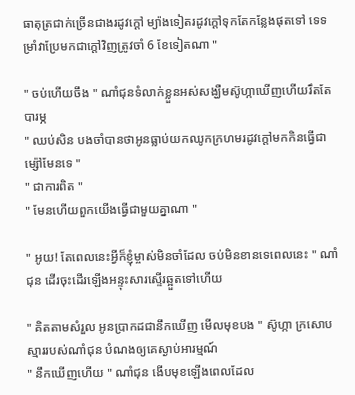ធាតុត្រជាក់ច្រើនជាងរដូវក្តៅ ម្យ៉ាងទៀតរដូវក្តៅទុកតែកន្លែងផុតទៅ ទេទម្រាំវាប្រែមកជាក្តៅវិញត្រូវចាំ 6 ខែទៀតណា "

" ចប់ហើយចឹង " ណាំជុនទំលាក់ខ្លួនអស់សង្ឃឺមស៊ូហ្កាឃើញហើយរឹតតែបារម្ភ
" ឈប់សិន បងចាំបានថាអូនធ្លាប់យកឈូកក្រហមរដូវក្តៅមកកិនធ្វើជាម្ស៉ៅមែនទេ "
" ជាការពិត "
" មែនហើយពួកយើងធ្វើជាមួយគ្នាណា "

" អូយ! តែពេលនេះអ្វីក៏ខ្ញុំម្ចាស់មិនចាំដែល ចប់មិនខានទេពេលនេះ " ណាំជុន ដើរចុះដើរឡើងអន្ទុះសារស្ទើរឆ្អួតទៅហើយ

" គិតតាមសំរួល អូនប្រាកដជានឹកឃើញ មើលមុខបង " ស៊ូហ្កា ក្រសោបស្មាររបស់ណាំជុន បំណងឲ្យគេស្ងាប់អារម្មណ៍
" នឹកឃើញហើយ " ណាំជុន ងើបមុខឡើងពេលដែល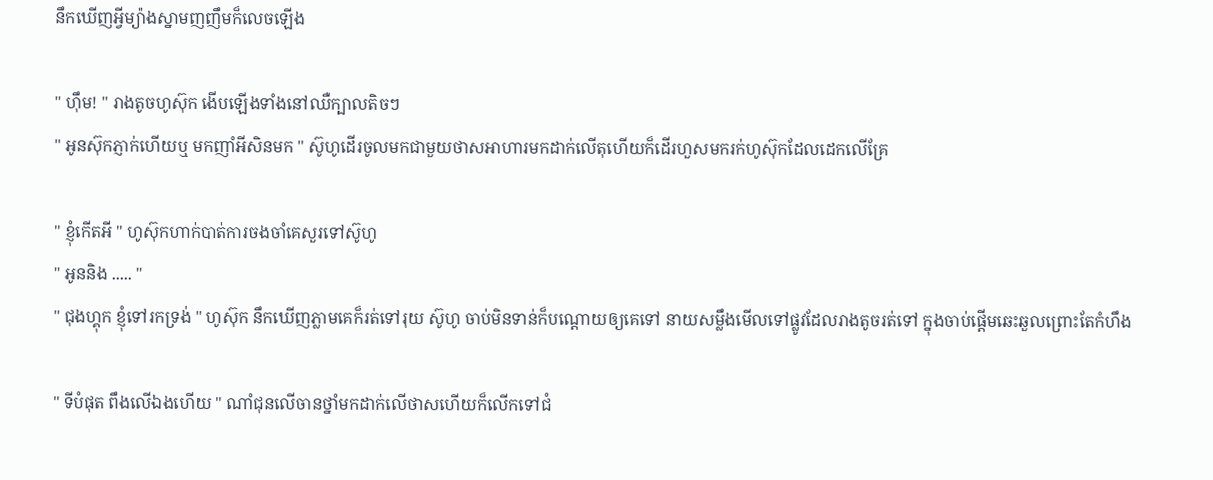នឹកឃើញអ្វីម្យ៉ាងស្នាមញញឹមក៏លេចឡើង

" ហុឹម! " រាងតូចហូស៊ុក ងើបឡើងទាំងនៅឈឺក្បាលតិចៗ
" អូនស៊ុកភ្ញាក់ហើយឬ មកញាំអីសិនមក " ស៊ូហូដើរចូលមកជាមួយថាសអាហារមកដាក់លើតុហើយក៏ដើរហួសមករក់ហូស៊ុកដែលដេកលើគ្រែ

" ខ្ញុំកើតអី " ហូស៊ុកហាក់បាត់ការចងចាំគេសួរទៅស៊ូហូ
" អូននិង ..... "
" ជុងហ្គុក ខ្ញុំទៅរកទ្រង់ " ហូស៊ុក នឹកឃើញភ្លាមគេក៏រត់ទៅរុយ ស៊ូហូ ចាប់មិនទាន់ក៏បណ្តោយឲ្យគេទៅ នាយសម្លឹងមើលទៅផ្លូវដែលរាងតូចរត់ទៅ ក្នុងចាប់ផ្តើមឆេះឆួលព្រោះតែកំហឹង

" ទីបំផុត ពឹងលើឯងហើយ " ណាំជុនលើចានថ្នាំមកដាក់លើថាសហើយក៏លើកទៅជំ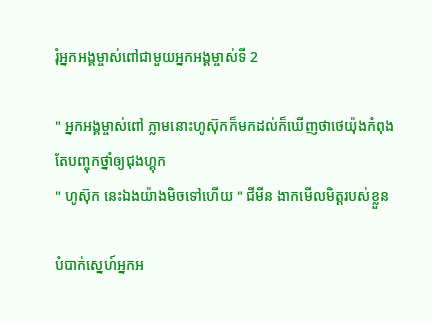រុំអ្នកអង្គម្ចាស់ពៅជាមួយអ្នកអង្គម្ចាស់ទី 2

" អ្នកអង្គម្ចាស់ពៅ ភ្លាមនោះហូស៊ុកក៏មកដល់ក៏ឃើញថាថេយ៉ុងកំពុងតែបញ្ចុកថ្នាំឲ្យជុងហ្គុក
" ហូស៊ុក នេះឯងយ៉ាងមិចទៅហើយ " ជីមីន ងាកមើលមិត្តរបស់ខ្លួន

បំបាក់ស្នេហ៍អ្នកអ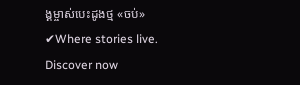ង្គម្ចាស់បេះដូងថ្ម «ចប់» ✔Where stories live. Discover now